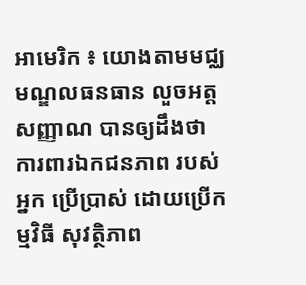អាមេរិក ៖ យោងតាមមជ្ឈមណ្ឌលធនធាន លួចអត្តសញ្ញាណ បានឲ្យដឹងថា ការពារឯកជនភាព របស់អ្នក ប្រើប្រាស់ ដោយប្រើកម្មវិធី សុវត្ថិភាព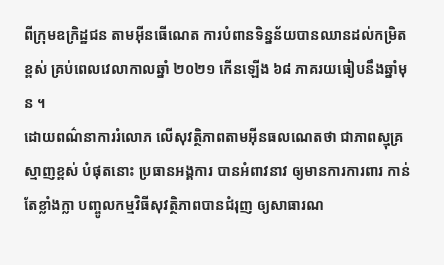ពីក្រុមឧក្រិដ្ឋជន តាមអ៊ីនធើណេត ការបំពានទិន្នន័យបានឈានដល់កម្រិតខ្ពស់ គ្រប់ពេលវេលាកាលឆ្នាំ ២០២១ កើនឡើង ៦៨ ភាគរយធៀបនឹងឆ្នាំមុន ។
ដោយពណ៌នាការរំលោភ លើសុវត្ថិភាពតាមអ៊ីនធលណេតថា ជាភាពស្មុគ្រស្មាញខ្ពស់ បំផុតនោះ ប្រធានអង្គការ បានអំពាវនាវ ឲ្យមានការការពារ កាន់តែខ្លាំងក្លា បញ្ចូលកម្មវិធីសុវត្ថិភាពបានជំរុញ ឲ្យសាធារណ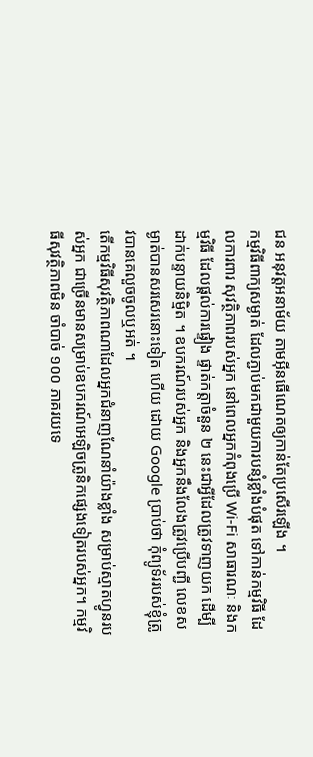ជន អនុវត្តអនាម័យ តាមអ៊ីនធើណេតឲ្យកាន់តែប្រសើរឡើង ។
កម្មវិធីពាក្យសម្ងាត់ ដែលភ្ជាប់មកជាមួយការបន្សំខ្លាំងបំផុត ទៅកាន់កម្មវិធី ដែលការពារ សុវត្ថិភាពរបស់អ្នក នៅពេលអ្នកកំពុងប្រើ Wi-Fi សាធារណៈ និងកម្មវិធី ដែលផ្តល់ការផ្ទៀង ផ្ទាត់កត្តាចំនួន ២ នេះជាអ្វីដែលត្រូវទាញយក ដើម្បីដាក់បន្ទាយនិម្មិត ។ ឧបករណ៍របស់អ្នក និងអ្នកនឹងលែងត្រូវប្រើបញ្ជី លេខសម្ងាត់បានសរសេរនោះទៀត ហើយ ដោយ Google ប្រាប់ថា កុំព្យូទ័ររបស់ខ្ញុំត្រូវបានគេលួចចូលឬអត់ ។
តើកម្មវិធីសុវត្ថិភាពណាដែលអ្នកជំនាញណែនាំយ៉ាងខ្លាំង សម្រាប់ស្មាតហ្វូនរបស់អ្នក ជាច្រើនមានសម្រាប់ឧបករណ៍អេឡិចត្រូនិកផ្សេងទៀតរបស់អ្នក។ កម្មវិធីសុវត្ថិភាពមិន ចាំបាច់ ១០០ ភាគរយទេ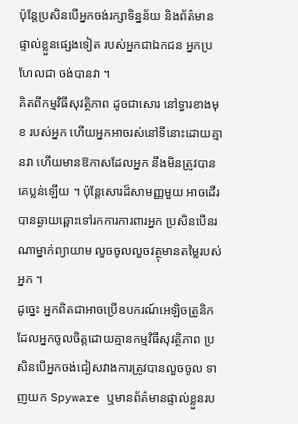ប៉ុន្តែប្រសិនបើអ្នកចង់រក្សាទិន្នន័យ និងព័ត៌មានផ្ទាល់ខ្លួនផ្សេងទៀត របស់អ្នកជាឯកជន អ្នកប្រហែលជា ចង់បានវា ។
គិតពីកម្មវិធីសុវត្ថិភាព ដូចជាសោរ នៅទ្វារខាងមុខ របស់អ្នក ហើយអ្នកអាចរស់នៅទីនោះដោយគ្មានវា ហើយមានឱកាសដែលអ្នក នឹងមិនត្រូវបានគេប្លន់ឡើយ ។ ប៉ុន្តែសោរដ៏សាមញ្ញមួយ អាចដើរបានឆ្ងាយឆ្ពោះទៅរកការការពារអ្នក ប្រសិនបើនរណាម្នាក់ព្យាយាម លួចចូលលួចវត្ថុមានតម្លៃរបស់អ្នក ។
ដូច្នេះ អ្នកពិតជាអាចប្រើឧបករណ៍អេឡិចត្រូនិកដែលអ្នកចូលចិត្តដោយគ្មានកម្មវិធីសុវត្ថិភាព ប្រសិនបើអ្នកចង់ជៀសវាងការត្រូវបានលួចចូល ទាញយក Spyware ឬមានព័ត៌មានផ្ទាល់ខ្លួនរប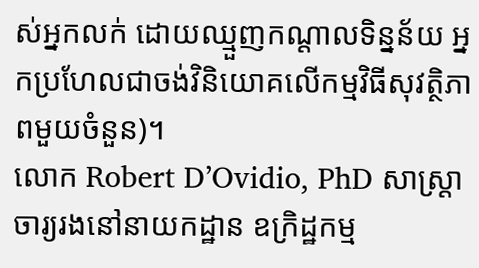ស់អ្នកលក់ ដោយឈ្មួញកណ្តាលទិន្នន័យ អ្នកប្រហែលជាចង់វិនិយោគលើកម្មវិធីសុវត្ថិភាពមួយចំនួន)។
លោក Robert D’Ovidio, PhD សាស្ត្រាចារ្យរងនៅនាយកដ្ឋាន ឧក្រិដ្ឋកម្ម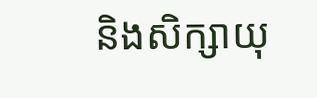និងសិក្សាយុ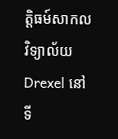ត្តិធម៍សាកលវិទ្យាល័យ Drexel នៅទី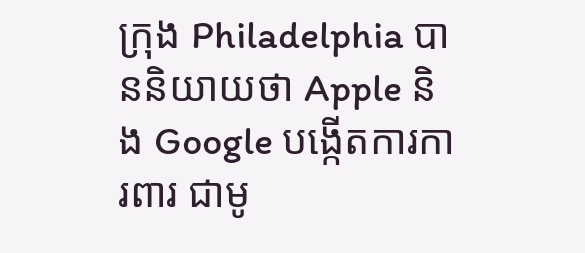ក្រុង Philadelphia បាននិយាយថា Apple និង Google បង្កើតការការពារ ជាមូ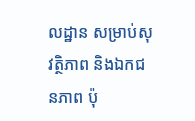លដ្ឋាន សម្រាប់សុវត្ថិភាព និងឯកជនភាព ប៉ុ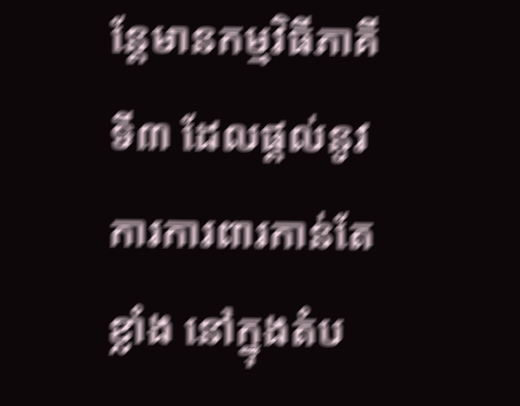ន្តែមានកម្មវិធីភាគីទី៣ ដែលផ្តល់នូវការការពារកាន់តែខ្លាំង នៅក្នុងតំប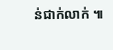ន់ជាក់លាក់ ៕